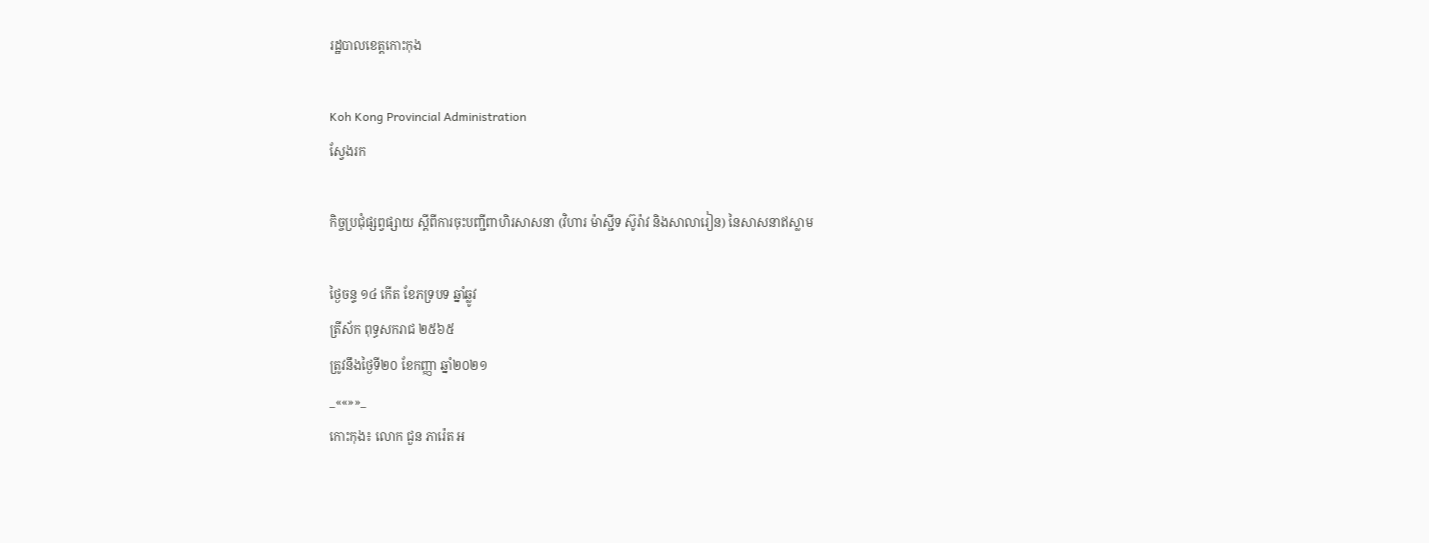រដ្ឋបាលខេត្តកោះកុង

Koh Kong Provincial Administration
ស្វែងរក

កិច្ចប្រជុំផ្សព្វផ្សាយ ស្ដីពីការចុះបញ្ជីពាហិរសាសនា (វិហារ ម៉ាស្ជីទ ស៊ូរ៉ាវ និងសាលារៀន) នៃសាសនាឥស្លាម

ថ្ងៃចន្ទ ១៤ កើត ខែភទ្របទ ឆ្នាំឆ្លូវ
ត្រីស័ក ពុទ្ធសករាជ ២៥៦៥
ត្រូវនឹងថ្ងៃទី២០ ខែកញ្ញា ឆ្នាំ២០២១
_««»»_
កោះកុង៖ លោក ជួន ភារ៉េត អ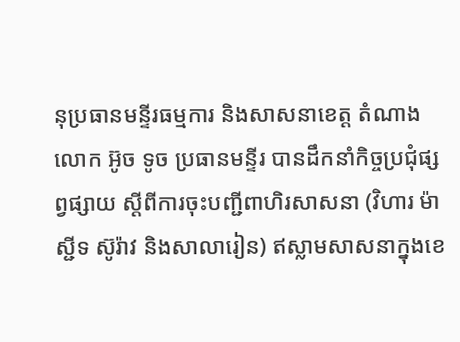នុប្រធានមន្ទីរធម្មការ និងសាសនាខេត្ត តំណាងលោក អ៊ូច ទូច ប្រធានមន្ទីរ បានដឹកនាំកិច្ចប្រជុំផ្សព្វផ្សាយ ស្ដីពីការចុះបញ្ជីពាហិរសាសនា (វិហារ ម៉ាស្ជីទ ស៊ូរ៉ាវ និងសាលារៀន) ឥស្លាមសាសនាក្នុងខេ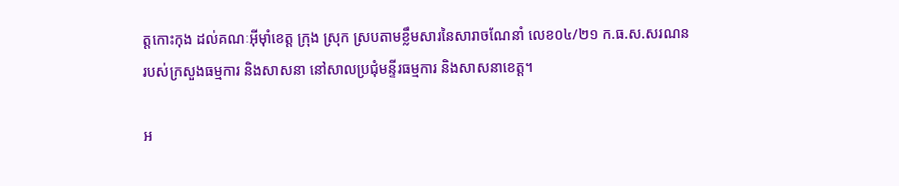ត្តកោះកុង ដល់គណៈអុីម៉ាំខេត្ត ក្រុង ស្រុក ស្របតាមខ្លឹមសារនៃសារាចណែនាំ លេខ០៤/២១ ក.ធ.ស.សរណន របស់ក្រសួងធម្មការ និងសាសនា នៅសាលប្រជុំមន្ទីរធម្មការ និងសាសនាខេត្ត។

អ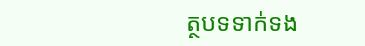ត្ថបទទាក់ទង